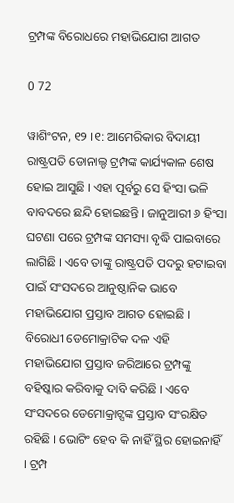ଟ୍ରମ୍ପଙ୍କ ବିରୋଧରେ ମହାଭିଯୋଗ ଆଗତ

0 72

ୱାଶିଂଟନ, ୧୨ ।୧: ଆମେରିକାର ବିଦାୟୀ ରାଷ୍ଟ୍ରପତି ଡୋନାଲ୍ଡ ଟ୍ରମ୍ପଙ୍କ କାର୍ଯ୍ୟକାଳ ଶେଷ ହୋଇ ଆସୁଛି । ଏହା ପୂର୍ବରୁ ସେ ହିଂସା ଭଳି ବାବଦରେ ଛନ୍ଦି ହୋଇଛନ୍ତି । ଜାନୁଆରୀ ୬ ହିଂସା ଘଟଣା ପରେ ଟ୍ରମ୍ପଙ୍କ ସମସ୍ୟା ବୃଦ୍ଧି ପାଇବାରେ ଲାଗିଛି । ଏବେ ତାଙ୍କୁ ରାଷ୍ଟ୍ରପତି ପଦରୁ ହଟାଇବା ପାଇଁ ସଂସଦରେ ଆନୁଷ୍ଠାନିକ ଭାବେ ମହାଭିଯୋଗ ପ୍ରସ୍ତାବ ଆଗତ ହୋଇଛି । ବିରୋଧୀ ଡେମୋକ୍ରାଟିକ ଦଳ ଏହି ମହାଭିଯୋଗ ପ୍ରସ୍ତାବ ଜରିଆରେ ଟ୍ରମ୍ପଙ୍କୁ ବହିଷ୍କାର କରିବାକୁ ଦାବି କରିଛି । ଏବେ ସଂସଦରେ ଡେମୋକ୍ରାଟ୍ସଙ୍କ ପ୍ରସ୍ତାବ ସଂରକ୍ଷିତ ରହିଛି । ଭୋଟିଂ ହେବ କି ନାହିଁ ସ୍ଥିର ହୋଇନାହିଁ । ଟ୍ରମ୍ପ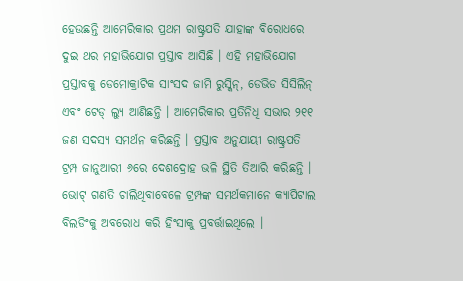ହେଉଛନ୍ତି ଆମେରିକାର ପ୍ରଥମ ରାଷ୍ଟ୍ରପତି ଯାହାଙ୍କ ବିରୋଧରେ ଦୁଇ ଥର ମହାଭିଯୋଗ ପ୍ରସ୍ତାବ ଆସିଛି । ଏହି ମହାଭିଯୋଗ ପ୍ରସ୍ତାବକୁ ଡେମୋକ୍ରାଟିକ ସାଂସଦ ଜାମି ରୁସ୍କିନ୍, ଡେଭିଡ ସିସିଲିନ୍ ଏବଂ ଟେଡ୍ ଲ୍ୟୁ ଆଣିଛନ୍ତି । ଆମେରିକାର ପ୍ରତିନିଧି ସଭାର ୨୧୧ ଜଣ ସଦସ୍ୟ ସମର୍ଥନ କରିଛନ୍ତି । ପ୍ରସ୍ତାବ ଅନୁଯାୟୀ ରାଷ୍ଟ୍ରପତି ଟ୍ରମ୍ପ ଜାନୁଆରୀ ୬ରେ ଦେଶଦ୍ରୋହ ଭଳି ସ୍ଥିତି ତିଆରି କରିଛନ୍ତି । ଭୋଟ୍ ଗଣତି ଚାଲିଥିବାବେଳେ ଟ୍ରମ୍ପଙ୍କ ସମର୍ଥକମାନେ କ୍ୟାପିଟାଲ ବିଲଡିଂକୁ ଅବରୋଧ କରି ହିଂସାକୁ ପ୍ରବର୍ତ୍ତାଇଥିଲେ ।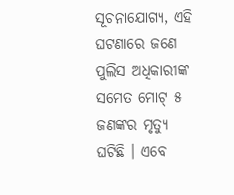ସୂଚନାଯୋଗ୍ୟ, ଏହି ଘଟଣାରେ ଜଣେ ପୁଲିସ ଅଧିକାରୀଙ୍କ ସମେତ ମୋଟ୍ ୫ ଜଣଙ୍କର ମୃତ୍ୟୁ ଘଟିଛି । ଏବେ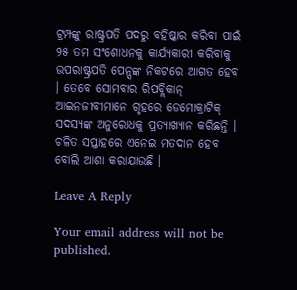ଟ୍ରମ୍ପଙ୍କୁ ରାଷ୍ଟ୍ରପତି ପଦରୁ ବହିଷ୍କାର କରିବା ପାଇଁ ୨୫ ତମ ସଂଶୋଧନକୁ କାର୍ଯ୍ୟକାରୀ କରିବାକୁ ଉପରାଷ୍ଟ୍ରପତି ପେନ୍ସଙ୍କ ନିକଟରେ ଆଗତ ହେବ । ତେବେ ସୋମବାର ରିପବ୍ଲିକାନ୍ ଆଇନଜୀବୀମାନେ ଗୃହରେ ଡେମୋକ୍ରାଟିକ୍ ସଦସ୍ୟଙ୍କ ଅନୁରୋଧକୁ ପ୍ରତ୍ୟାଖ୍ୟାନ କରିଛନ୍ତି । ଚଳିତ ସପ୍ତାହରେ ଏନେଇ ମତଦାନ ହେବ ବୋଲି ଆଶା କରାଯାଉଛି ।

Leave A Reply

Your email address will not be published.